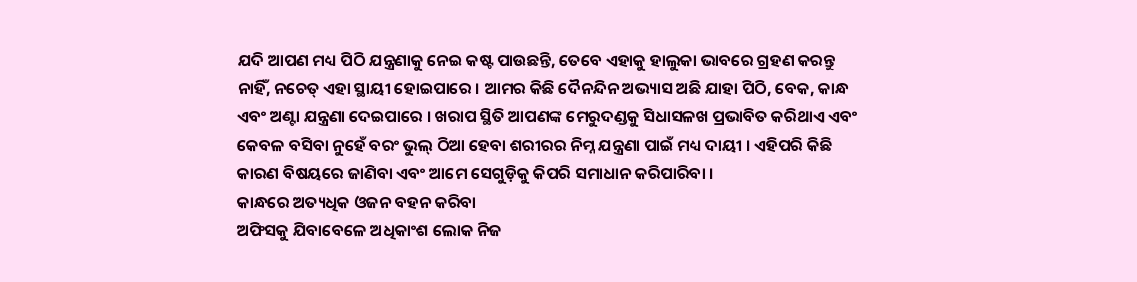ଯଦି ଆପଣ ମଧ୍ୟ ପିଠି ଯନ୍ତ୍ରଣାକୁ ନେଇ କଷ୍ଟ ପାଉଛନ୍ତି, ତେବେ ଏହାକୁ ହାଲୁକା ଭାବରେ ଗ୍ରହଣ କରନ୍ତୁ ନାହିଁ, ନଚେତ୍ ଏହା ସ୍ଥାୟୀ ହୋଇପାରେ । ଆମର କିଛି ଦୈନନ୍ଦିନ ଅଭ୍ୟାସ ଅଛି ଯାହା ପିଠି, ବେକ, କାନ୍ଧ ଏବଂ ଅଣ୍ଟା ଯନ୍ତ୍ରଣା ଦେଇପାରେ । ଖରାପ ସ୍ଥିତି ଆପଣଙ୍କ ମେରୁଦଣ୍ଡକୁ ସିଧାସଳଖ ପ୍ରଭାବିତ କରିଥାଏ ଏବଂ କେବଳ ବସିବା ନୁହେଁ ବରଂ ଭୁଲ୍ ଠିଆ ହେବା ଶରୀରର ନିମ୍ନ ଯନ୍ତ୍ରଣା ପାଇଁ ମଧ୍ୟ ଦାୟୀ । ଏହିପରି କିଛି କାରଣ ବିଷୟରେ ଜାଣିବା ଏବଂ ଆମେ ସେଗୁଡ଼ିକୁ କିପରି ସମାଧାନ କରିପାରିବା ।
କାନ୍ଧରେ ଅତ୍ୟଧିକ ଓଜନ ବହନ କରିବା
ଅଫିସକୁ ଯିବାବେଳେ ଅଧିକାଂଶ ଲୋକ ନିଜ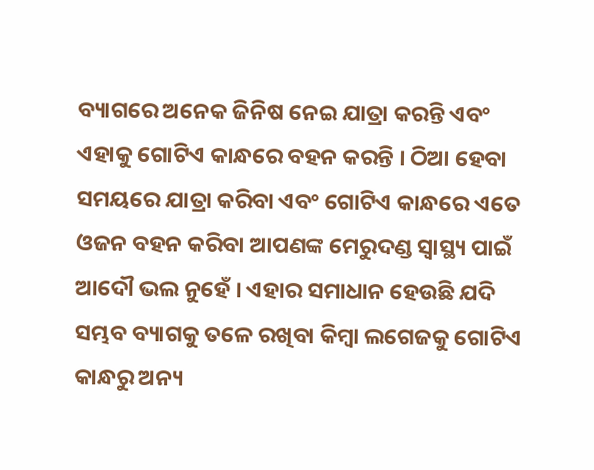ବ୍ୟାଗରେ ଅନେକ ଜିନିଷ ନେଇ ଯାତ୍ରା କରନ୍ତି ଏବଂ ଏହାକୁ ଗୋଟିଏ କାନ୍ଧରେ ବହନ କରନ୍ତି । ଠିଆ ହେବା ସମୟରେ ଯାତ୍ରା କରିବା ଏବଂ ଗୋଟିଏ କାନ୍ଧରେ ଏତେ ଓଜନ ବହନ କରିବା ଆପଣଙ୍କ ମେରୁଦଣ୍ଡ ସ୍ୱାସ୍ଥ୍ୟ ପାଇଁ ଆଦୌ ଭଲ ନୁହେଁ । ଏହାର ସମାଧାନ ହେଉଛି ଯଦି ସମ୍ଭବ ବ୍ୟାଗକୁ ତଳେ ରଖିବା କିମ୍ବା ଲଗେଜକୁ ଗୋଟିଏ କାନ୍ଧରୁ ଅନ୍ୟ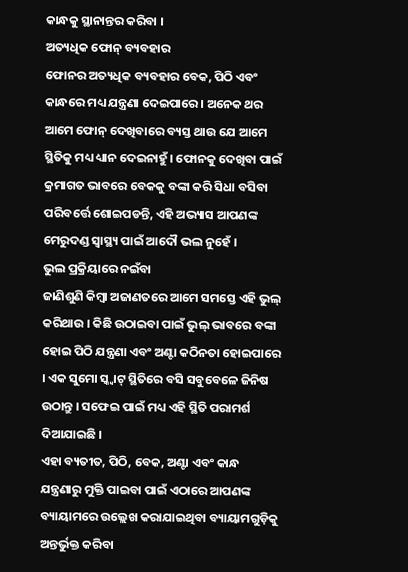କାନ୍ଧକୁ ସ୍ଥାନାନ୍ତର କରିବା ।
ଅତ୍ୟଧିକ ଫୋନ୍ ବ୍ୟବହାର
ଫୋନର ଅତ୍ୟଧିକ ବ୍ୟବହାର ବେକ, ପିଠି ଏବଂ କାନ୍ଧରେ ମଧ୍ୟ ଯନ୍ତ୍ରଣା ଦେଇପାରେ । ଅନେକ ଥର ଆମେ ଫୋନ୍ ଦେଖିବାରେ ବ୍ୟସ୍ତ ଥାଉ ଯେ ଆମେ ସ୍ଥିତିକୁ ମଧ୍ୟ ଧ୍ୟାନ ଦେଇନାହୁଁ । ଫୋନକୁ ଦେଖିବା ପାଇଁ କ୍ରମାଗତ ଭାବରେ ବେକକୁ ବଙ୍କା କରି ସିଧା ବସିବା ପରିବର୍ତ୍ତେ ଶୋଇପଡନ୍ତି, ଏହି ଅଭ୍ୟାସ ଆପଣଙ୍କ ମେରୁଦଣ୍ଡ ସ୍ୱାସ୍ଥ୍ୟ ପାଇଁ ଆଦୌ ଭଲ ନୁହେଁ ।
ଭୁଲ ପ୍ରକ୍ରିୟାରେ ନଇଁବା
ଜାଣିଶୁଣି କିମ୍ବା ଅଜାଣତରେ ଆମେ ସମସ୍ତେ ଏହି ଭୁଲ୍ କରିଥାଉ । କିଛି ଉଠାଇବା ପାଇଁ ଭୁଲ୍ ଭାବରେ ବଙ୍କା ହୋଇ ପିଠି ଯନ୍ତ୍ରଣା ଏବଂ ଅଣ୍ଟା କଠିନତା ହୋଇପାରେ । ଏକ ସୁମୋ ସ୍କ୍ୱାଟ୍ ସ୍ଥିତିରେ ବସି ସବୁବେଳେ ଜିନିଷ ଉଠାନ୍ତୁ । ସଫେଇ ପାଇଁ ମଧ୍ୟ ଏହି ସ୍ଥିତି ପରାମର୍ଶ ଦିଆଯାଇଛି ।
ଏହା ବ୍ୟତୀତ, ପିଠି, ବେକ, ଅଣ୍ଟା ଏବଂ କାନ୍ଧ ଯନ୍ତ୍ରଣାରୁ ମୁକ୍ତି ପାଇବା ପାଇଁ ଏଠାରେ ଆପଣଙ୍କ ବ୍ୟାୟାମରେ ଉଲ୍ଲେଖ କରାଯାଇଥିବା ବ୍ୟାୟାମଗୁଡ଼ିକୁ ଅନ୍ତର୍ଭୁକ୍ତ କରିବା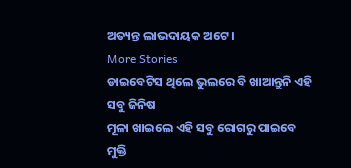ଅତ୍ୟନ୍ତ ଲାଭଦାୟକ ଅଟେ ।
More Stories
ଡାଇବେଟିସ ଥିଲେ ଭୁଲରେ ବି ଖାଆନ୍ତୁନି ଏହି ସବୁ ଜିନିଷ
ମୂଳା ଖାଇଲେ ଏହି ସବୁ ରୋଗରୁ ପାଇବେ ମୁକ୍ତି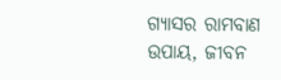ଗ୍ୟାସର ରାମବାଣ ଉପାୟ, ଜୀବନ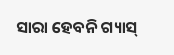ସାରା ହେବନି ଗ୍ୟାସ୍